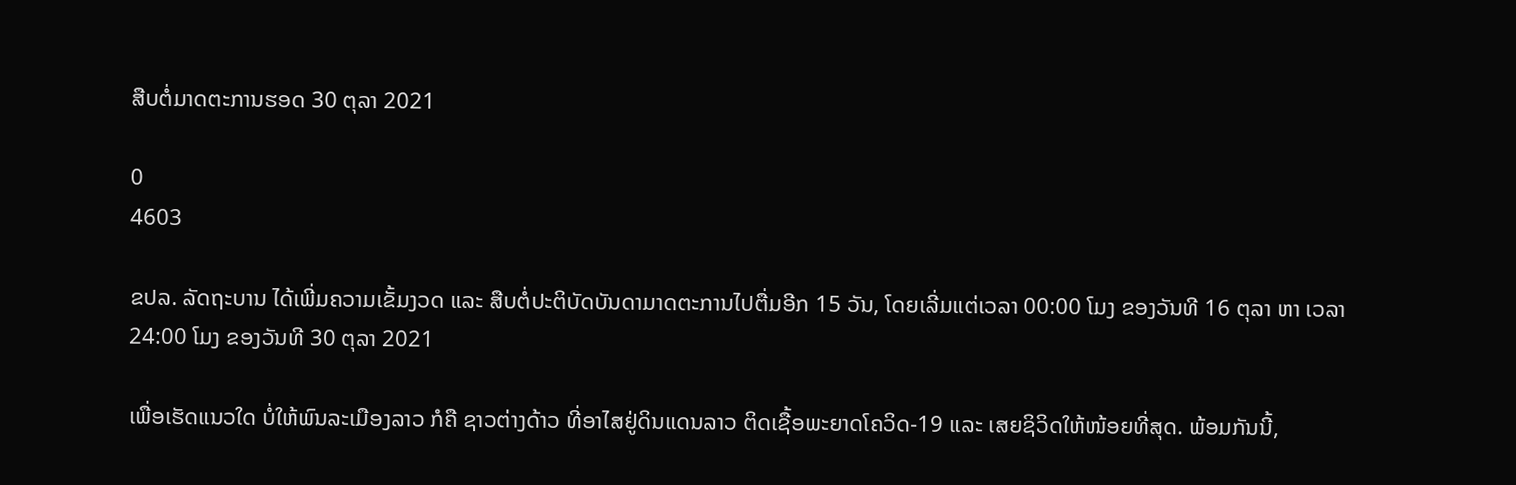ສືບຕໍ່ມາດຕະການຮອດ 30 ຕຸລາ 2021

0
4603

ຂປລ. ລັດຖະບານ ໄດ້ເພີ່ມຄວາມເຂັ້ມງວດ ແລະ ສືບຕໍ່ປະຕິບັດບັນດາມາດຕະການໄປຕື່ມອີກ 15 ວັນ, ໂດຍເລີ່ມແຕ່ເວລາ 00:00 ໂມງ ຂອງວັນທີ 16 ຕຸລາ ຫາ ເວລາ 24:00 ໂມງ ຂອງວັນທີ 30 ຕຸລາ 2021

ເພື່ອເຮັດແນວໃດ ບໍ່ໃຫ້ພົນລະເມືອງລາວ ກໍຄື ຊາວຕ່າງດ້າວ ທີ່ອາໄສຢູ່ດິນແດນລາວ ຕິດເຊື້ອພະຍາດໂຄວິດ-19 ແລະ ເສຍຊິວິດໃຫ້ໜ້ອຍທີ່ສຸດ. ພ້ອມກັນນີ້,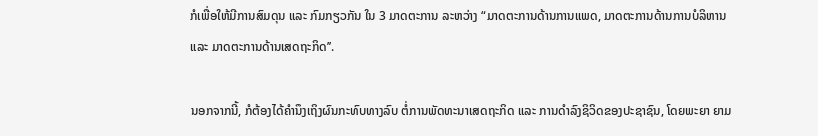ກໍເພື່ອໃຫ້ມີການສົມດຸນ ແລະ ກົມກຽວກັນ ໃນ 3 ມາດຕະການ ລະຫວ່າງ “ມາດຕະການດ້ານການແພດ, ມາດຕະການດ້ານການບໍລິຫານ ແລະ ມາດຕະການດ້ານເສດຖະກິດ’’.

ນອກຈາກນີ້, ກໍຕ້ອງໄດ້ຄຳນຶງເຖິງຜົນກະທົບທາງລົບ ຕໍ່ການພັດທະນາເສດຖະກິດ ແລະ ການດຳລົງຊິວິດຂອງປະຊາຊົນ, ໂດຍພະຍາ ຍາມ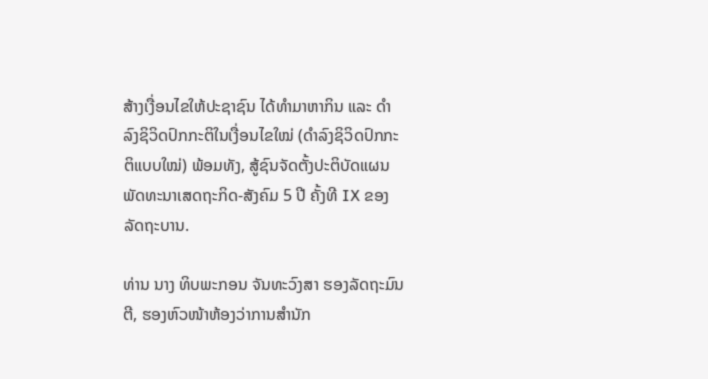ສ້າງເງື່ອນໄຂໃຫ້ປະຊາຊົນ ໄດ້ທຳມາຫາກິນ ແລະ ດຳລົງຊິວິດປົກກະຕິໃນເງື່ອນໄຂໃໝ່ (ດຳລົງຊິວິດປົກກະຕິແບບໃໝ່) ພ້ອມທັງ, ສູ້ຊົນຈັດຕັ້ງປະຕິບັດແຜນພັດທະນາເສດຖະກິດ-ສັງຄົມ 5 ປີ ຄັ້ງທີ IX ຂອງລັດຖະບານ.

ທ່ານ ນາງ ທິບພະກອນ ຈັນທະວົງສາ ຮອງລັດຖະມົນຕີ, ຮອງຫົວໜ້າຫ້ອງວ່າການສຳນັກ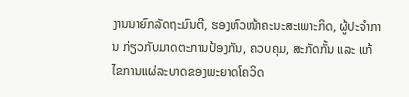ງານນາຍົກລັດຖະມົນຕີ, ຮອງຫົວໜ້າຄະນະສະເພາະກິດ, ຜູ້ປະຈຳການ ກ່ຽວກັບມາດຕະການປ້ອງກັນ, ຄວບຄຸມ, ສະກັດກັ້ນ ແລະ ແກ້ໄຂການແຜ່ລະບາດຂອງພະຍາດໂຄວິດ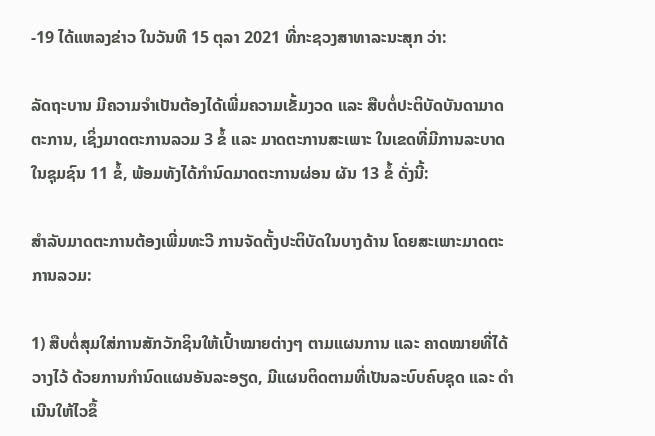-19 ໄດ້ແຫລງຂ່າວ ໃນວັນທີ 15 ຕຸລາ 2021 ທີ່ກະຊວງສາທາລະນະສຸກ ວ່າ:

ລັດຖະບານ ມີຄວາມຈຳເປັນຕ້ອງໄດ້ເພີ່ມຄວາມເຂັ້ມງວດ ແລະ ສືບຕໍ່ປະຕິບັດບັນດາມາດຕະການ, ເຊິ່ງມາດຕະການລວມ 3 ຂໍ້ ແລະ ມາດຕະການສະເພາະ ໃນເຂດທີ່ມີການລະບາດໃນຊຸມຊົນ 11 ຂໍ້, ພ້ອມທັງໄດ້ກໍານົດມາດຕະການຜ່ອນ ຜັນ 13 ຂໍ້ ດັ່ງນີ້:

ສຳລັບມາດຕະການຕ້ອງເພີ່ມທະວີ ການຈັດຕັ້ງປະຕິບັດໃນບາງດ້ານ ໂດຍສະເພາະມາດຕະ ການລວມ:

1) ສືບຕໍ່ສຸມໃສ່ການສັກວັກຊິນໃຫ້ເປົ້າໝາຍຕ່າງໆ ຕາມແຜນການ ແລະ ຄາດໝາຍທີ່ໄດ້ວາງໄວ້ ດ້ວຍການກຳນົດແຜນອັນລະອຽດ, ມີແຜນຕິດຕາມທີ່ເປັນລະບົບຄົບຊຸດ ແລະ ດຳເນີນໃຫ້ໄວຂຶ້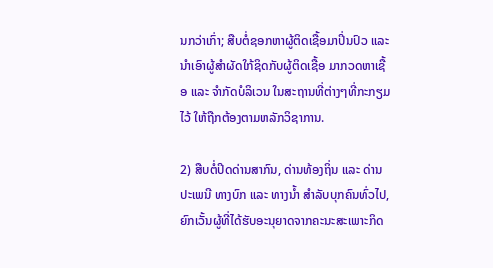ນກວ່າເກົ່າ; ສືບຕໍ່ຊອກຫາຜູ້ຕິດເຊື້ອມາປິ່ນປົວ ແລະ ນຳເອົາຜູ້ສຳຜັດໃກ້ຊິດກັບຜູ້ຕິດເຊື້ອ ມາກວດຫາເຊື້ອ ແລະ ຈຳກັດບໍລິເວນ ໃນສະຖານທີ່ຕ່າງໆທີ່ກະກຽມໄວ້ ໃຫ້ຖືກຕ້ອງຕາມຫລັກວິຊາການ.

2) ສືບຕໍ່ປິດດ່ານສາກົນ, ດ່ານທ້ອງຖິ່ນ ແລະ ດ່ານປະເພນີ ທາງບົກ ແລະ ທາງນໍ້າ ສໍາລັບບຸກຄົນທົ່ວໄປ, ຍົກເວັ້ນຜູ້ທີ່ໄດ້ຮັບອະນຸຍາດຈາກຄະນະສະເພາະກິດ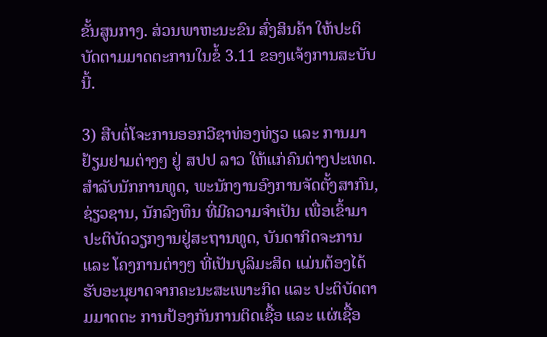ຂັ້ນສູນກາງ. ສ່ວນພາຫະນະຂົນ ສົ່ງສິນຄ້າ ໃຫ້ປະຕິບັດຕາມມາດຕະການໃນຂໍ້ 3.11 ຂອງແຈ້ງການສະບັບນີ້.

3) ສືບຕໍ່ໂຈະການອອກວີຊາທ່ອງທ່ຽວ ແລະ ການມາຢ້ຽມຢາມຕ່າງໆ ຢູ່ ສປປ ລາວ ໃຫ້ແກ່ຄົນຕ່າງປະເທດ. ສໍາລັບນັກການທູດ, ພະນັກງານອົງການຈັດຕັ້ງສາກົນ, ຊ່ຽວຊານ, ນັກລົງທຶນ ທີ່ມີຄວາມຈຳເປັນ ເພື່ອເຂົ້າມາປະຕິບັດວຽກງານຢູ່ສະຖານທູດ, ບັນດາກິດຈະການ ແລະ ໂຄງການຕ່າງໆ ທີ່ເປັນບູລິມະສິດ ແມ່ນຕ້ອງໄດ້ຮັບອະນຸຍາດຈາກຄະນະສະເພາະກິດ ແລະ ປະຕິບັດຕາມມາດຕະ ການປ້ອງກັນການຕິດເຊື້ອ ແລະ ແຜ່ເຊື້ອ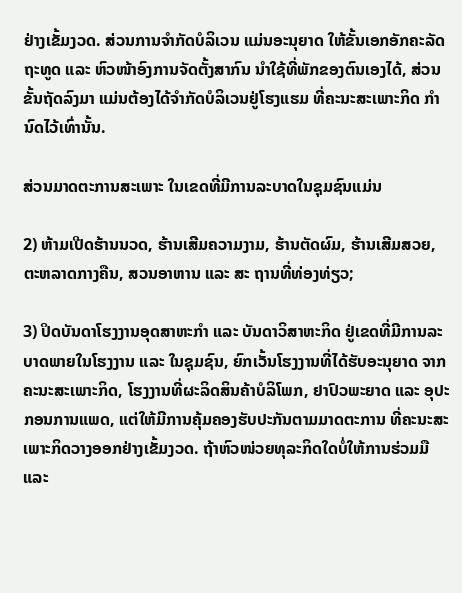ຢ່າງເຂັ້ມງວດ. ສ່ວນການຈຳກັດບໍລິເວນ ແມ່ນອະນຸຍາດ ໃຫ້ຂັ້ນເອກອັກຄະລັດຖະທູດ ແລະ ຫົວໜ້າອົງການຈັດຕັ້ງສາກົນ ນຳໃຊ້ທີ່ພັກຂອງຕົນເອງໄດ້, ສ່ວນຂັ້ນຖັດລົງມາ ແມ່ນຕ້ອງໄດ້ຈຳກັດບໍລິເວນຢູ່ໂຮງແຮມ ທີ່ຄະນະສະເພາະກິດ ກຳນົດໄວ້ເທົ່ານັ້ນ.

ສ່ວນມາດຕະການສະເພາະ ໃນເຂດທີ່ມີການລະບາດໃນຊຸມຊົນແມ່ນ

2) ຫ້າມເປີດຮ້ານນວດ, ຮ້ານເສີມຄວາມງາມ, ຮ້ານຕັດຜົມ, ຮ້ານເສີມສວຍ, ຕະຫລາດກາງຄືນ, ສວນອາຫານ ແລະ ສະ ຖານທີ່ທ່ອງທ່ຽວ;

3) ປິດບັນດາໂຮງງານອຸດສາຫະກໍາ ແລະ ບັນດາວິສາຫະກິດ ຢູ່ເຂດທີ່ມີການລະ ບາດພາຍໃນໂຮງງານ ແລະ ໃນຊຸມຊົນ, ຍົກເວັ້ນໂຮງງານທີ່ໄດ້ຮັບອະນຸຍາດ ຈາກຄະນະສະເພາະກິດ, ໂຮງງານທີ່ຜະລິດສິນຄ້າບໍລິໂພກ, ຢາປົວພະຍາດ ແລະ ອຸປະກອນການແພດ, ແຕ່ໃຫ້ມີການຄຸ້ມຄອງຮັບປະກັນຕາມມາດຕະການ ທີ່ຄະນະສະເພາະກິດວາງອອກຢ່າງເຂັ້ມງວດ. ຖ້າຫົວໜ່ວຍທຸລະກິດໃດບໍ່ໃຫ້ການຮ່ວມມື ແລະ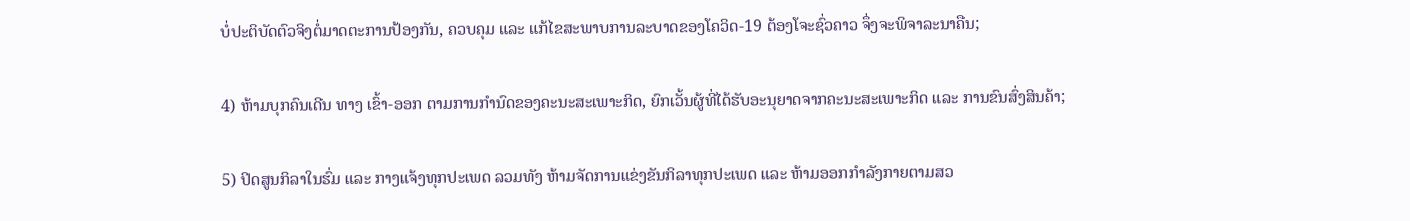ບໍ່ປະຕິບັດຕົວຈິງຕໍ່ມາດຕະການປ້ອງກັນ, ຄວບຄຸມ ແລະ ແກ້ໄຂສະພາບການລະບາດຂອງໂຄວິດ-19 ຕ້ອງໂຈະຊົ່ວຄາວ ຈຶ່ງຈະພິຈາລະນາຄືນ;

4) ຫ້າມບຸກຄົນເດີນ ທາງ ເຂົ້າ-ອອກ ຕາມການກໍານົດຂອງຄະນະສະເພາະກິດ, ຍົກເວັ້ນຜູ້ທີ່ໄດ້ຮັບອະນຸຍາດຈາກຄະນະສະເພາະກິດ ແລະ ການຂົນສົ່ງສິນຄ້າ;

5) ປິດສູນກິລາໃນຮົ່ມ ແລະ ກາງແຈ້ງທຸກປະເພດ ລວມທັງ ຫ້າມຈັດການແຂ່ງຂັນກິລາທຸກປະເພດ ແລະ ຫ້າມອອກກຳລັງກາຍຕາມສວ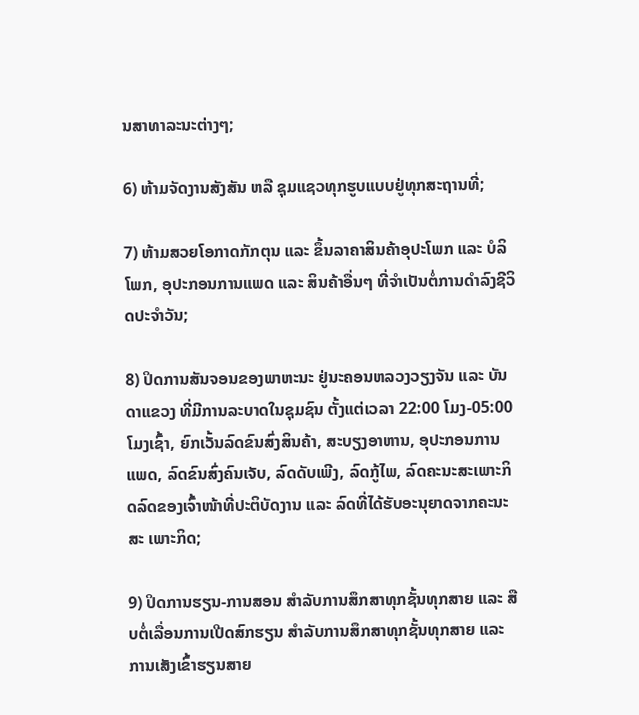ນສາທາລະນະຕ່າງໆ;

6) ຫ້າມຈັດງານສັງສັນ ຫລື ຊຸມແຊວທຸກຮູບແບບຢູ່ທຸກສະຖານທີ່;

7) ຫ້າມສວຍໂອກາດກັກຕຸນ ແລະ ຂຶ້ນລາຄາສິນຄ້າອຸປະໂພກ ແລະ ບໍລິໂພກ, ອຸປະກອນການແພດ ແລະ ສິນຄ້າອື່ນໆ ທີ່ຈໍາເປັນຕໍ່ການດໍາລົງຊີວິດປະຈໍາວັນ;

8) ປິດການສັນຈອນຂອງພາຫະນະ ຢູ່ນະຄອນຫລວງວຽງຈັນ ແລະ ບັນ ດາແຂວງ ທີ່ມີການລະບາດໃນຊຸມຊົນ ຕັ້ງແຕ່ເວລາ 22:00 ໂມງ-05:00 ໂມງເຊົ້າ, ຍົກເວັ້ນລົດຂົນສົ່ງສິນຄ້າ, ສະບຽງອາຫານ, ອຸປະກອນການແພດ, ລົດຂົນສົ່ງຄົນເຈັບ, ລົດດັບເພີງ, ລົດກູ້ໄພ, ລົດຄະນະສະເພາະກິດລົດຂອງເຈົ້າໜ້າທີ່ປະຕິບັດງານ ແລະ ລົດທີ່ໄດ້ຮັບອະນຸຍາດຈາກຄະນະສະ ເພາະກິດ;

9) ປິດການຮຽນ-ການສອນ ສຳລັບການສຶກສາທຸກຊັ້ນທຸກສາຍ ແລະ ສືບຕໍ່ເລື່ອນການເປີດສົກຮຽນ ສຳລັບການສຶກສາທຸກຊັ້ນທຸກສາຍ ແລະ ການເສັງເຂົ້າຮຽນສາຍ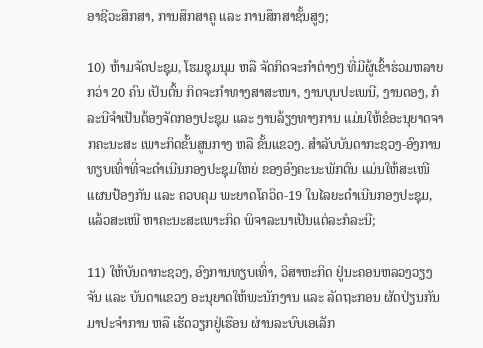ອາຊີວະສຶກສາ, ການສຶກສາຄູ ແລະ ການສຶກສາຊັ້ນສູງ;

10) ຫ້າມຈັດປະຊຸມ, ໂຮມຊຸມນຸມ ຫລື ຈັດກິດຈະກຳຕ່າງໆ ທີ່ມີຜູ້ເຂົ້າຮ່ວມຫລາຍກວ່າ 20 ຄົນ ເປັນຕົ້ນ ກິດຈະກໍາທາງສາສະໜາ, ງານບຸນປະເພນີ, ງານດອງ, ກໍລະນີຈໍາເປັນຕ້ອງຈັດກອງປະຊຸມ ແລະ ງານລ້ຽງທາງການ ແມ່ນໃຫ້ຂໍອະນຸຍາດຈາກຄະນະສະ ເພາະກິດຂັ້ນສູນກາງ ຫລື ຂັ້ນແຂວງ. ສຳລັບບັນດາກະຊວງ-ອົງການທຽບເທົ່າທີ່ຈະດຳເນີນກອງປະຊຸມໃຫຍ່ ຂອງອົງຄະນະພັກຕົນ ແມ່ນໃຫ້ສະເໜີແຜນປ້ອງກັນ ແລະ ຄວບຄຸມ ພະຍາດໂຄວິດ-19 ໃນໄລຍະດໍາເນີນກອງປະຊຸມ, ແລ້ວສະເໜີ ຫາຄະນະສະເພາະກິດ ພິຈາລະນາເປັນແຕ່ລະກໍລະນີ;

11) ໃຫ້ບັນດາກະຊວງ, ອົງການທຽບເທົ່າ, ວິສາຫະກິດ ຢູ່ນະຄອນຫລວງວຽງຈັນ ແລະ ບັນດາແຂວງ ອະນຸຍາດໃຫ້ພະນັກງານ ແລະ ລັດຖະກອນ ຜັດປ່ຽນກັນມາປະຈຳການ ຫລື ເຮັດວຽກຢູ່ເຮືອນ ຜ່ານລະບົບເອເລັກ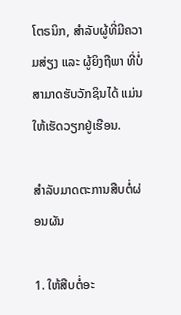ໂຕຣນິກ, ສໍາລັບຜູ້ທີ່ມີຄວາມສ່ຽງ ແລະ ຜູ້ຍິງຖືພາ ທີ່ບໍ່ສາມາດຮັບວັກຊິນໄດ້ ແມ່ນໃຫ້ເຮັດວຽກຢູ່ເຮືອນ.

ສຳລັບມາດຕະການສືບຕໍ່ຜ່ອນຜັນ

1. ໃຫ້ສືບຕໍ່ອະ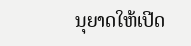ນຸຍາດໃຫ້ເປີດ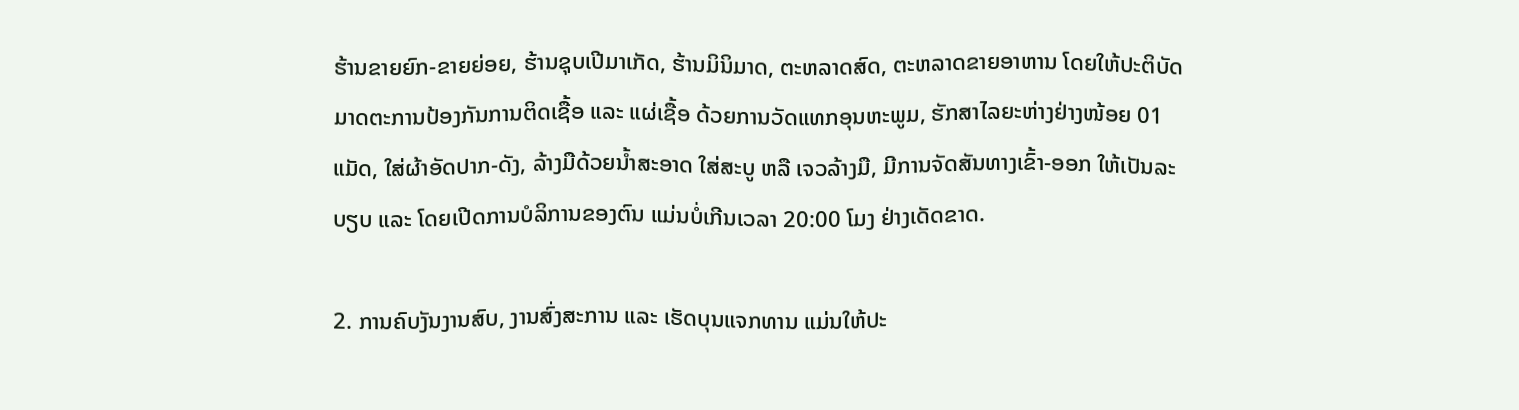ຮ້ານຂາຍຍົກ-ຂາຍຍ່ອຍ, ຮ້ານຊຸບເປີມາເກັດ, ຮ້ານມິນິມາດ, ຕະຫລາດສົດ, ຕະຫລາດຂາຍອາຫານ ໂດຍໃຫ້ປະຕິບັດມາດຕະການປ້ອງກັນການຕິດເຊື້ອ ແລະ ແຜ່ເຊື້ອ ດ້ວຍການວັດແທກອຸນຫະພູມ, ຮັກສາໄລຍະຫ່າງຢ່າງໜ້ອຍ 01 ແມັດ, ໃສ່ຜ້າອັດປາກ-ດັງ, ລ້າງມືດ້ວຍນໍ້າສະອາດ ໃສ່ສະບູ ຫລື ເຈວລ້າງມື, ມີການຈັດສັນທາງເຂົ້າ-ອອກ ໃຫ້ເປັນລະບຽບ ແລະ ໂດຍເປີດການບໍລິການຂອງຕົນ ແມ່ນບໍ່ເກີນເວລາ 20:00 ໂມງ ຢ່າງເດັດຂາດ.

2. ການຄົບງັນງານສົບ, ງານສົ່ງສະການ ແລະ ເຮັດບຸນແຈກທານ ແມ່ນໃຫ້ປະ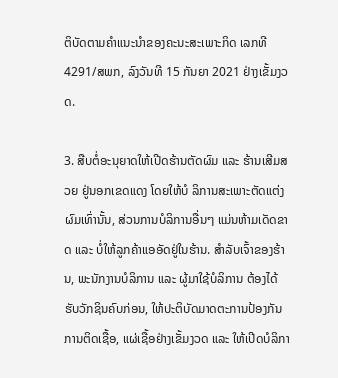ຕິບັດຕາມຄຳແນະນຳຂອງຄະນະສະເພາະກິດ ເລກທີ 4291/ສພກ, ລົງວັນທີ 15 ກັນຍາ 2021 ຢ່າງເຂັ້ມງວດ.

3. ສືບຕໍ່ອະນຸຍາດໃຫ້ເປີດຮ້ານຕັດຜົມ ແລະ ຮ້ານເສີມສວຍ ຢູ່ນອກເຂດແດງ ໂດຍໃຫ້ບໍ ລິການສະເພາະຕັດແຕ່ງຜົມເທົ່ານັ້ນ, ສ່ວນການບໍລິການອື່ນໆ ແມ່ນຫ້າມເດັດຂາດ ແລະ ບໍ່ໃຫ້ລູກຄ້າແອອັດຢູ່ໃນຮ້ານ. ສໍາລັບເຈົ້າຂອງຮ້ານ, ພະນັກງານບໍລິການ ແລະ ຜູ້ມາໃຊ້ບໍລິການ ຕ້ອງໄດ້ຮັບວັກຊິນຄົບກ່ອນ, ໃຫ້ປະຕິບັດມາດຕະການປ້ອງກັນການຕິດເຊື້ອ, ແຜ່ເຊື້ອຢ່າງເຂັ້ມງວດ ແລະ ໃຫ້ເປີດບໍລິກາ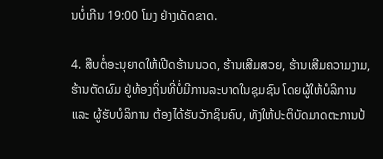ນບໍ່ເກີນ 19:00 ໂມງ ຢ່າງເດັດຂາດ.

4. ສືບຕໍ່ອະນຸຍາດໃຫ້ເປີດຮ້ານນວດ, ຮ້ານເສີມສວຍ, ຮ້ານເສີມຄວາມງາມ, ຮ້ານຕັດຜົມ ຢູ່ທ້ອງຖິ່ນທີ່ບໍ່ມີການລະບາດໃນຊຸມຊົນ ໂດຍຜູ້ໃຫ້ບໍລິການ ແລະ ຜູ້ຮັບບໍລິການ ຕ້ອງໄດ້ຮັບວັກຊິນຄົບ, ທັງໃຫ້ປະຕິບັດມາດຕະການປ້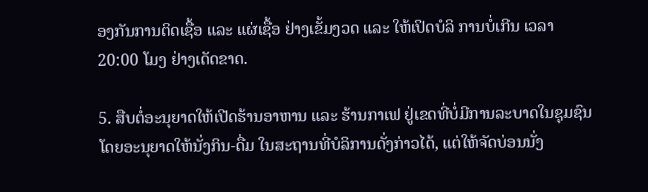ອງກັນການຕິດເຊື້ອ ແລະ ແຜ່ເຊື້ອ ຢ່າງເຂັ້ມງວດ ແລະ ໃຫ້ເປິດບໍລິ ການບໍ່ເກີນ ເວລາ 20:00 ໂມງ ຢ່າງເດັດຂາດ.

5. ສືບຕໍ່ອະນຸຍາດໃຫ້ເປີດຮ້ານອາຫານ ແລະ ຮ້ານກາເຟ ຢູ່ເຂດທີ່ບໍ່ມີການລະບາດໃນຊຸມຊົນ ໂດຍອະນຸຍາດໃຫ້ນັ່ງກິນ-ດື່ມ ໃນສະຖານທີ່ບໍລິການດັ່ງກ່າວໄດ້, ແຕ່ໃຫ້ຈັດບ່ອນນັ່ງ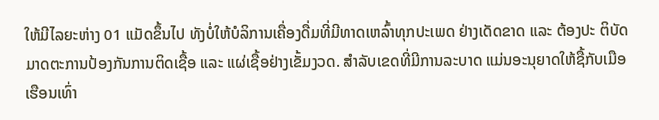ໃຫ້ມີໄລຍະຫ່າງ 01 ແມັດຂຶ້ນໄປ ທັງບໍ່ໃຫ້ບໍລິການເຄື່ອງດື່ມທີ່ມີທາດເຫລົ້າທຸກປະເພດ ຢ່າງເດັດຂາດ ແລະ ຕ້ອງປະ ຕິບັດມາດຕະການປ້ອງກັນການຕິດເຊື້ອ ແລະ ແຜ່ເຊື້ອຢ່າງເຂັ້ມງວດ. ສໍາລັບເຂດທີ່ມີການລະບາດ ແມ່ນອະນຸຍາດໃຫ້ຊື້ກັບເມືອເຮືອນເທົ່າ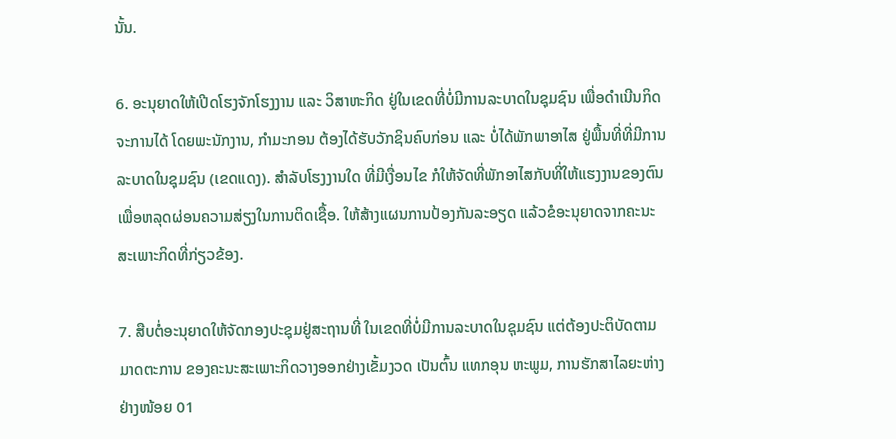ນັ້ນ.

6. ອະນຸຍາດໃຫ້ເປີດໂຮງຈັກໂຮງງານ ແລະ ວິສາຫະກິດ ຢູ່ໃນເຂດທີ່ບໍ່ມີການລະບາດໃນຊຸມຊົນ ເພື່ອດຳເນີນກິດຈະການໄດ້ ໂດຍພະນັກງານ, ກໍາມະກອນ ຕ້ອງໄດ້ຮັບວັກຊິນຄົບກ່ອນ ແລະ ບໍ່ໄດ້ພັກພາອາໄສ ຢູ່ພື້ນທີ່ທີ່ມີການລະບາດໃນຊຸມຊົນ (ເຂດແດງ). ສໍາລັບໂຮງງານໃດ ທີ່ມີເງື່ອນໄຂ ກໍໃຫ້ຈັດທີ່ພັກອາໄສກັບທີ່ໃຫ້ແຮງງານຂອງຕົນ ເພື່ອຫລຸດຜ່ອນຄວາມສ່ຽງໃນການຕິດເຊື້ອ. ໃຫ້ສ້າງແຜນການປ້ອງກັນລະອຽດ ແລ້ວຂໍອະນຸຍາດຈາກຄະນະສະເພາະກິດທີ່ກ່ຽວຂ້ອງ.

7. ສືບຕໍ່ອະນຸຍາດໃຫ້ຈັດກອງປະຊຸມຢູ່ສະຖານທີ່ ໃນເຂດທີ່ບໍ່ມີການລະບາດໃນຊຸມຊົນ ແຕ່ຕ້ອງປະຕິບັດຕາມມາດຕະການ ຂອງຄະນະສະເພາະກິດວາງອອກຢ່າງເຂັ້ມງວດ ເປັນຕົ້ນ ແທກອຸນ ຫະພູມ, ການຮັກສາໄລຍະຫ່າງຢ່າງໜ້ອຍ 01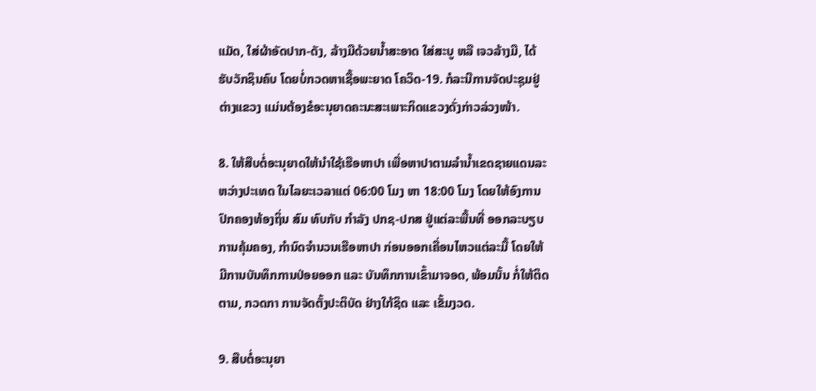ແມັດ, ໃສ່ຜ້າອັດປາກ-ດັງ, ລ້າງມືດ້ວຍນໍ້າສະອາດ ໃສ່ສະບູ ຫລື ເຈວລ້າງມື, ໄດ້ຮັບວັກຊິນຄົບ ໂດຍບໍ່ກວດຫາເຊື້ອພະຍາດ ໂຄວິດ-19. ກໍລະນີການຈັດປະຊຸມຢູ່ຕ່າງແຂວງ ແມ່ນຕ້ອງຂໍອະນຸຍາດຄະນະສະເພາະກິດແຂວງດັ່ງກ່າວລ່ວງໜ້າ.

8. ໃຫ້ສືບຕໍ່ອະນຸຍາດໃຫ້ນຳໃຊ້ເຮືອຫາປາ ເພື່ອຫາປາຕາມລຳນໍ້າເຂດຊາຍແດນລະຫວ່າງປະເທດ ໃນໄລຍະເວລາແຕ່ 06:00 ໂມງ ຫາ 18:00 ໂມງ ໂດຍໃຫ້ອົງການປົກຄອງທ້ອງຖິ່ນ ສົມ ທົບກັບ ກໍາລັງ ປກຊ-ປກສ ຢູ່ແຕ່ລະພື້ນທີ່ ອອກລະບຽບການຄຸ້ມຄອງ, ກໍານົດຈຳນວນເຮືອຫາປາ ກ່ອນອອກເຄື່ອນໄຫວແຕ່ລະມື້ ໂດຍໃຫ້ມີການບັນທຶກການປ່ອຍອອກ ແລະ ບັນທຶກການເຂົ້າມາຈອດ, ພ້ອມນັ້ນ ກໍ່ໃຫ້ຕິດຕາມ, ກວດກາ ການຈັດຕັ້ງປະຕິບັດ ຢ່າງໃກ້ຊິດ ແລະ ເຂັ້ມງວດ.

9. ສືບຕໍ່ອະນຸຍາ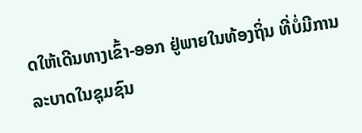ດໃຫ້ເດີນທາງເຂົ້າ-ອອກ ຢູ່ພາຍໃນທ້ອງຖິ່ນ ທີ່ບໍ່ມີການລະບາດໃນຊຸມຊົນ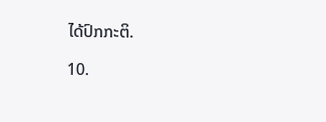ໄດ້ປົກກະຕິ.

10.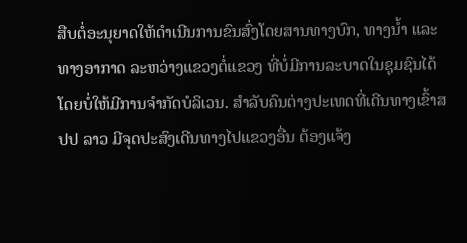ສືບຕໍ່ອະນຸຍາດໃຫ້ດຳເນີນການຂົນສົ່ງໂດຍສານທາງບົກ, ທາງນໍ້າ ແລະ ທາງອາກາດ ລະຫວ່າງແຂວງຕໍ່ແຂວງ ທີ່ບໍ່ມີການລະບາດໃນຊຸມຊົນໄດ້ ໂດຍບໍ່ໃຫ້ມີການຈຳກັດບໍລິເວນ. ສຳລັບຄົນຕ່າງປະເທດທີ່ເດີນທາງເຂົ້າສປປ ລາວ ມີຈຸດປະສົງເດີນທາງໄປແຂວງອື່ນ ຕ້ອງແຈ້ງ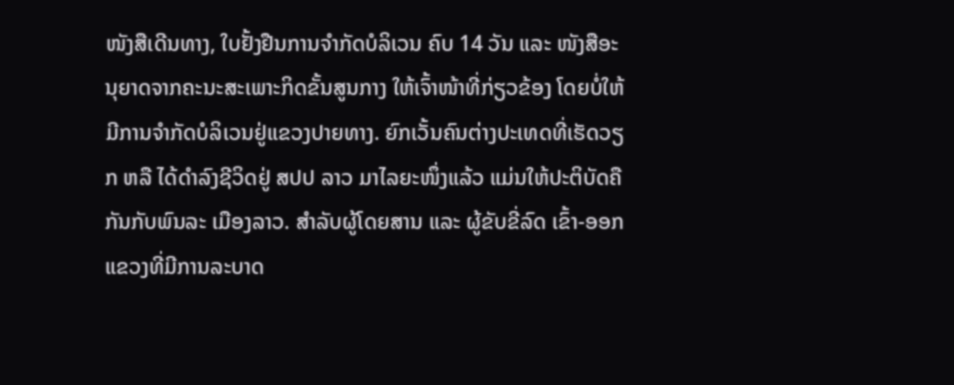ໜັງສືເດີນທາງ, ໃບຢັ້ງຢືນການຈໍາກັດບໍລິເວນ ຄົບ 14 ວັນ ແລະ ໜັງສືອະນຸຍາດຈາກຄະນະສະເພາະກິດຂັ້ນສູນກາງ ໃຫ້ເຈົ້າໜ້າທີ່ກ່ຽວຂ້ອງ ໂດຍບໍ່ໃຫ້ມີການຈຳກັດບໍລິເວນຢູ່ແຂວງປາຍທາງ. ຍົກເວັ້ນຄົນຕ່າງປະເທດທີ່ເຮັດວຽກ ຫລື ໄດ້ດຳລົງຊີວິດຢູ່ ສປປ ລາວ ມາໄລຍະໜຶ່ງແລ້ວ ແມ່ນໃຫ້ປະຕິບັດຄືກັນກັບພົນລະ ເມືອງລາວ. ສໍາລັບຜູ້ໂດຍສານ ແລະ ຜູ້ຂັບຂີ່ລົດ ເຂົ້າ-ອອກ ແຂວງທີ່ມີການລະບາດ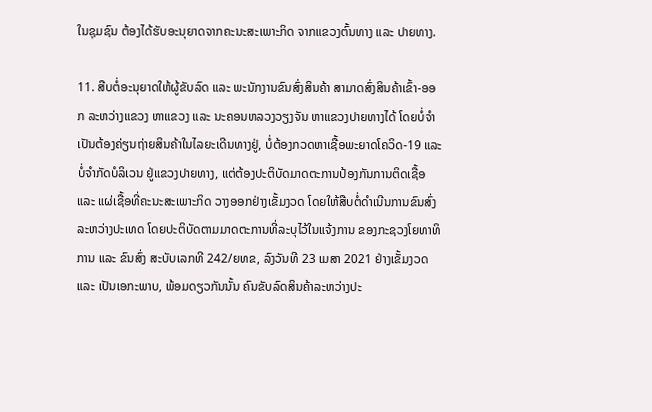ໃນຊຸມຊົນ ຕ້ອງໄດ້ຮັບອະນຸຍາດຈາກຄະນະສະເພາະກິດ ຈາກແຂວງຕົ້ນທາງ ແລະ ປາຍທາງ.

11. ສືບຕໍ່ອະນຸຍາດໃຫ້ຜູ້ຂັບລົດ ແລະ ພະນັກງານຂົນສົ່ງສິນຄ້າ ສາມາດສົ່ງສິນຄ້າເຂົ້າ-ອອກ ລະຫວ່າງແຂວງ ຫາແຂວງ ແລະ ນະຄອນຫລວງວຽງຈັນ ຫາແຂວງປາຍທາງໄດ້ ໂດຍບໍ່ຈຳ ເປັນຕ້ອງຄ່ຽນຖ່າຍສິນຄ້າໃນໄລຍະເດີນທາງຢູ່, ບໍ່ຕ້ອງກວດຫາເຊື້ອພະຍາດໂຄວິດ-19 ແລະ ບໍ່ຈໍາກັດບໍລິເວນ ຢູ່ແຂວງປາຍທາງ, ແຕ່ຕ້ອງປະຕິບັດມາດຕະການປ້ອງກັນການຕິດເຊື້ອ ແລະ ແຜ່ເຊື້ອທີ່ຄະນະສະເພາະກິດ ວາງອອກຢ່າງເຂັ້ມງວດ ໂດຍໃຫ້ສືບຕໍ່ດຳເນີນການຂົນສົ່ງລະຫວ່າງປະເທດ ໂດຍປະຕິບັດຕາມມາດຕະການທີ່ລະບຸໄວ້ໃນແຈ້ງການ ຂອງກະຊວງໂຍທາທິການ ແລະ ຂົນສົ່ງ ສະບັບເລກທີ 242/ຍທຂ, ລົງວັນທີ 23 ເມສາ 2021 ຢ່າງເຂັ້ມງວດ ແລະ ເປັນເອກະພາບ, ພ້ອມດຽວກັນນັ້ນ ຄົນຂັບລົດສິນຄ້າລະຫວ່າງປະ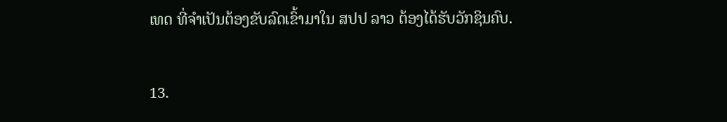ເທດ ທີ່ຈຳເປັນຕ້ອງຂັບລົດເຂົ້າມາໃນ ສປປ ລາວ ຕ້ອງໄດ້ຮັບວັກຊິນຄົບ.

13.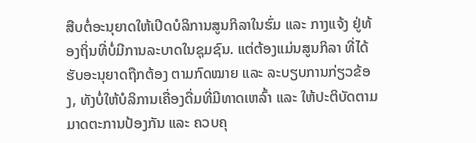ສືບຕໍ່ອະນຸຍາດໃຫ້ເປີດບໍລິການສູນກິລາໃນຮົ່ມ ແລະ ກາງແຈ້ງ ຢູ່ທ້ອງຖິ່ນທີ່ບໍ່ມີການລະບາດໃນຊຸມຊົນ. ແຕ່ຕ້ອງແມ່ນສູນກິລາ ທີ່ໄດ້ຮັບອະນຸຍາດຖືກຕ້ອງ ຕາມກົດໝາຍ ແລະ ລະບຽບການກ່ຽວຂ້ອງ, ທັງບໍ່ໃຫ້ບໍລິການເຄື່ອງດື່ມທີ່ມີທາດເຫລົ້າ ແລະ ໃຫ້ປະຕິບັດຕາມມາດຕະການປ້ອງກັນ ແລະ ຄວບຄຸ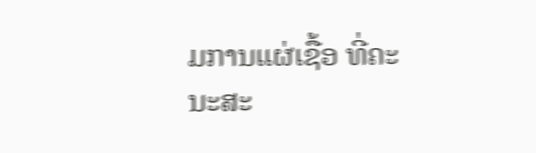ມການແຜ່ເຊື້ອ ທີ່ຄະນະສະ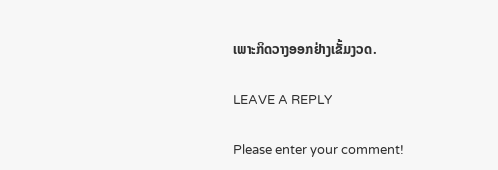ເພາະກິດວາງອອກຢ່າງເຂັ້ມງວດ.

LEAVE A REPLY

Please enter your comment!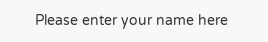Please enter your name here